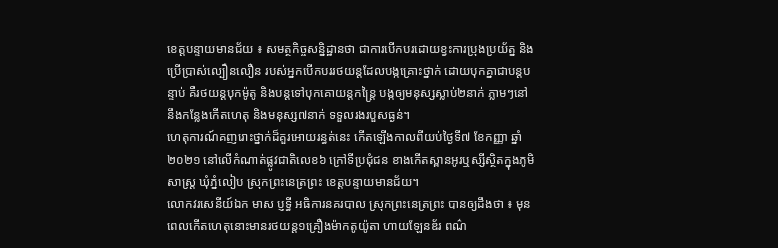ខេត្តបន្ទាយមានជ័យ ៖ សមត្ថកិច្ចសន្និដ្ឋានថា ជាការបើកបរដោយខ្វះការប្រុងប្រយ័ត្ន និងប្រើប្រាស់ល្បឿនលឿន របស់អ្នកបើកបររថយន្តដែលបង្កគ្រោះថ្នាក់ ដោយបុកគ្នាជាបន្តបន្ទាប់ គឺរថយន្តបុកម៉ូតូ និងបន្តទៅបុកគោយន្តកន្ត្រៃ បង្កឲ្យមនុស្សស្លាប់២នាក់ ភ្លាមៗនៅនឹងកន្លែងកើតហេតុ និងមនុស្ស៧នាក់ ទទួលរងរបួសធ្ងន់។
ហេតុការណ៍គញរោះថ្នាក់ដ៏គួរអោយរន្ធត់នេះ កើតឡើងកាលពីយប់ថ្ងៃទី៧ ខែកញ្ញា ឆ្នាំ២០២១ នៅលើកំណាត់ផ្លូវជាតិលេខ៦ ក្រៅទីប្រជុំជន ខាងកើតស្ពានអូរឬស្សីស្ថិតក្នុងភូមិសាស្ត្រ ឃុំភ្នំលៀប ស្រុកព្រះនេត្រព្រះ ខេត្តបន្ទាយមានជ័យ។
លោកវរសេនីយ៍ឯក មាស ប្ញទ្ធី អធិការនគរបាល ស្រុកព្រះនេត្រព្រះ បានឲ្យដឹងថា ៖ មុនពេលកើតហេតុនោះមានរថយន្ត១គ្រឿងម៉ាកតូយ៉ូតា ហាយឡែនឌ័រ ពណ៌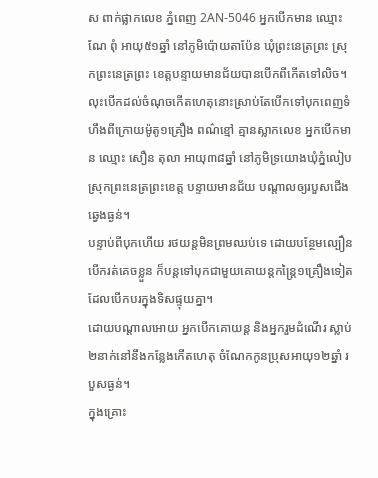ស ពាក់ផ្លាកលេខ ភ្នំពេញ 2AN-5046 អ្នកបើកមាន ឈ្មោះ ណែ ពុំ អាយុ៥១ឆ្នាំ នៅភូមិប៉ោយតាប៉ែន ឃុំព្រះនេត្រព្រះ ស្រុកព្រះនេត្រព្រះ ខេត្តបន្ទាយមានជ័យបានបើកពីកើតទៅលិច។ លុះបើកដល់ចំណុចកើតហេតុនោះស្រាប់តែបើកទៅបុកពេញទំហឹងពីក្រោយម៉ូតូ១គ្រឿង ពណ៌ខ្មៅ គ្មានស្លាកលេខ អ្នកបើកមាន ឈ្មោះ សឿន តុលា អាយុ៣៨ឆ្នាំ នៅភូមិទ្រយោងឃុំភ្នំលៀប ស្រុកព្រះនេត្រព្រះខេត្ត បន្ទាយមានជ័យ បណ្តាលឲ្យរបួសជើងឆ្វេងធ្ងន់។
បន្ទាប់ពីបុកហើយ រថយន្តមិនព្រមឈប់ទេ ដោយបន្ថែមល្បឿនបើករត់គេចខ្លួន ក៏បន្តទៅបុកជាមួយគោយន្តកន្ត្រៃ១គ្រឿងទៀត ដែលបើកបរក្នុងទិសផ្ទុយគ្នា។
ដោយបណ្តាលអោយ អ្នកបើកគោយន្ត និងអ្នករួមដំណើរ ស្លាប់២នាក់នៅនឹងកន្លែងកើតហេតុ ចំណែកកូនប្រុសអាយុ១២ឆ្នាំ របួសធ្ងន់។
ក្នុងគ្រោះ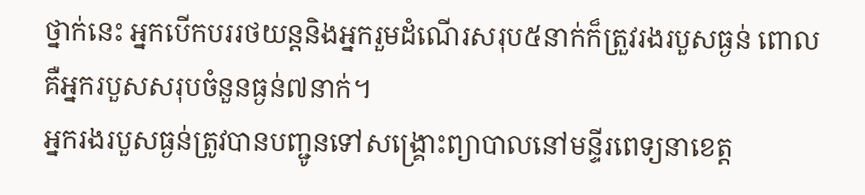ថ្នាក់នេះ អ្នកបើកបររថយន្តនិងអ្នករួមដំណើរសរុប៥នាក់ក៏ត្រួវរងរបួសធ្ងន់ ពោលគឺអ្នករបួសសរុបចំនួនធ្ងន់៧នាក់។
អ្នករងរបួសធ្ងន់ត្រូវបានបញ្ជូនទៅសង្គ្រោះព្យាបាលនៅមន្ទីរពេទ្យនាខេត្ត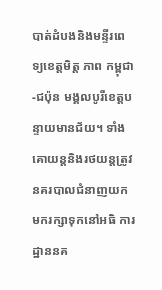បាត់ដំបងនិងមន្ទីរពេទ្យខេត្តមិត្ត ភាព កម្ពុជា-ជប៉ុន មង្គលបូរីខេត្តបន្ទាយមានជ័យ។ ទាំងគោយន្តនិងរថយន្តត្រូវនគរបាលជំនាញយកមករក្សាទុកនៅអធិ ការដ្ឋាននគ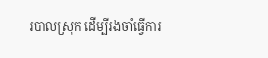របាលស្រុក ដើម្បីរងចាំធ្វើការ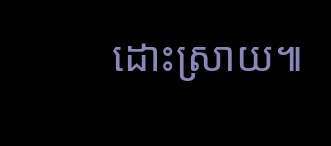ដោះស្រាយ៕